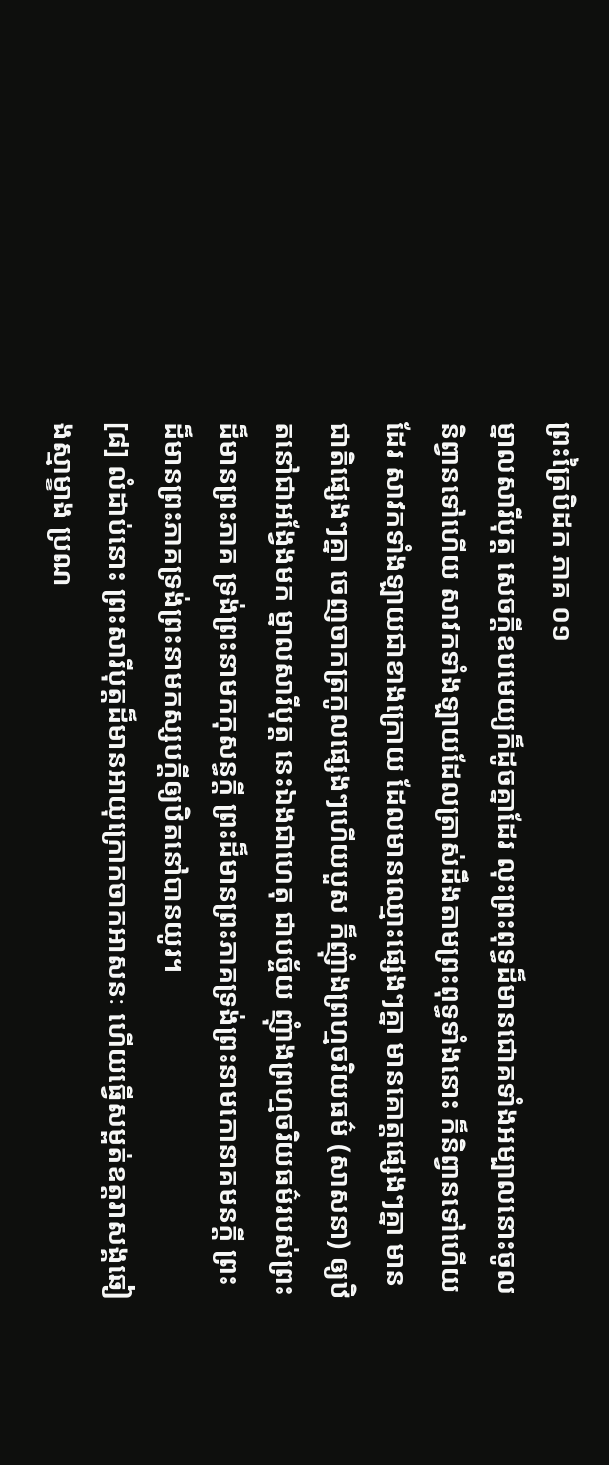ព្រះត្រៃបិដក ភាគ ០១
ម្នាលសារីបុត្ត សេចក្តីឧបមេយ្យក៏ដូចគ្នាដែរ លុះព្រះពុទ្ធដ៏មានជោគទាំងអម្បាលនោះចូលនិព្វានទៅហើយ សាវកទាំងឡាយដែលត្រាស់ដឹងតាមព្រះពុទ្ធទាំងនោះ ក៏និព្វានទៅហើយដែរ សាវកទាំងឡាយជាខាងក្រោយ ដែលមានឈ្មោះផ្សេងៗគ្នា មានគោត្តផ្សេងៗគ្នា មានជាតិផ្សេងៗគ្នា ចេញចាកត្រកូលផ្សេងៗហើយបួស ក៏ញុំាងព្រហ្មចរិយធម៌ (សាសនា) ឲ្យឋិតនៅជាអង្វែងមក ម្នាលសារីបុត្ត នេះឯងជាហេតុ ជាបច្ច័យ ញុំាងព្រហ្មចរិយធម៌របស់ព្រះដ៏មានព្រះភាគ ទ្រង់ព្រះនាមកកុសន្ធក្តី ព្រះដ៏មានព្រះភាគទ្រង់ព្រះនាមកោនាគមនក្តី ព្រះដ៏មានព្រះភាគទ្រង់ព្រះនាមកស្សបក្តីឲ្យឋិតនៅបានយូរ។
[៨] លំដាប់នោះ ព្រះសារីបុត្តដ៏មានអាយុក្រោកចាកអាសនៈ ហើយធ្វើសម្ពត់ឧត្តរាសង្គឆៀងស្មាម្ខាង ប្រណ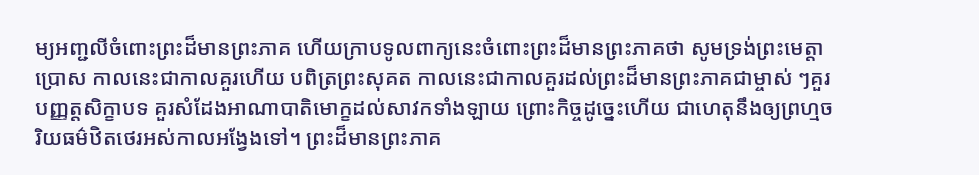ម្យអញ្ជលីចំពោះព្រះដ៏មានព្រះភាគ ហើយក្រាបទូលពាក្យនេះចំពោះព្រះដ៏មានព្រះភាគថា សូមទ្រង់ព្រះមេត្តាប្រោស កាលនេះជាកាលគួរហើយ បពិត្រព្រះសុគត កាលនេះជាកាលគួរដល់ព្រះដ៏មានព្រះភាគជាម្ចាស់ ៗគួរបញ្ញត្តសិក្ខាបទ គួរសំដែងអាណាបាតិមោក្ខដល់សាវកទាំងឡាយ ព្រោះកិច្ចដូច្នេះហើយ ជាហេតុនឹងឲ្យព្រហ្មចរិយធម៌ឋិតថេរអស់កាលអង្វែងទៅ។ ព្រះដ៏មានព្រះភាគ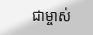ជាម្ចាស់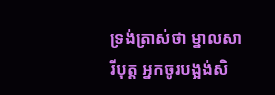ទ្រង់ត្រាស់ថា ម្នាលសារីបុត្ត អ្នកចូរបង្អង់សិ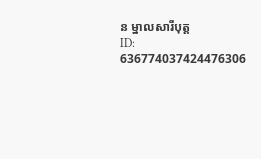ន ម្នាលសារីបុត្ត
ID: 636774037424476306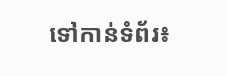ទៅកាន់ទំព័រ៖